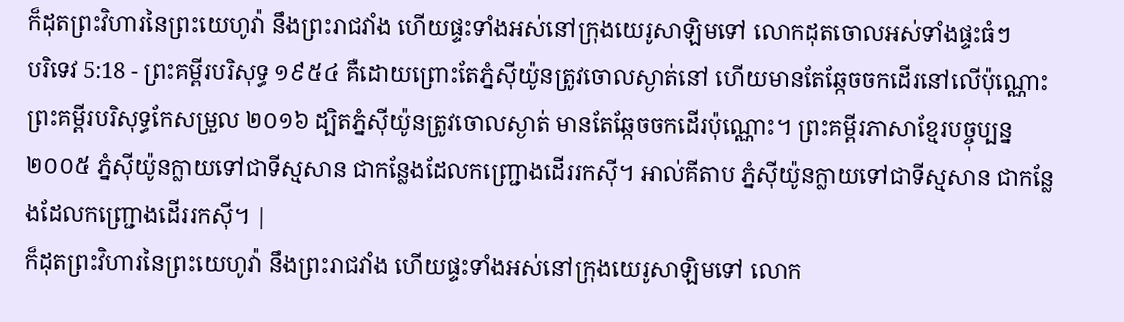ក៏ដុតព្រះវិហារនៃព្រះយេហូវ៉ា នឹងព្រះរាជវាំង ហើយផ្ទះទាំងអស់នៅក្រុងយេរូសាឡិមទៅ លោកដុតចោលអស់ទាំងផ្ទះធំៗ
បរិទេវ 5:18 - ព្រះគម្ពីរបរិសុទ្ធ ១៩៥៤ គឺដោយព្រោះតែភ្នំស៊ីយ៉ូនត្រូវចោលស្ងាត់នៅ ហើយមានតែឆ្កែចចកដើរនៅលើប៉ុណ្ណោះ ព្រះគម្ពីរបរិសុទ្ធកែសម្រួល ២០១៦ ដ្បិតភ្នំស៊ីយ៉ូនត្រូវចោលស្ងាត់ មានតែឆ្កែចចកដើរប៉ុណ្ណោះ។ ព្រះគម្ពីរភាសាខ្មែរបច្ចុប្បន្ន ២០០៥ ភ្នំស៊ីយ៉ូនក្លាយទៅជាទីស្មសាន ជាកន្លែងដែលកញ្ជ្រោងដើររកស៊ី។ អាល់គីតាប ភ្នំស៊ីយ៉ូនក្លាយទៅជាទីស្មសាន ជាកន្លែងដែលកញ្ជ្រោងដើររកស៊ី។ |
ក៏ដុតព្រះវិហារនៃព្រះយេហូវ៉ា នឹងព្រះរាជវាំង ហើយផ្ទះទាំងអស់នៅក្រុងយេរូសាឡិមទៅ លោក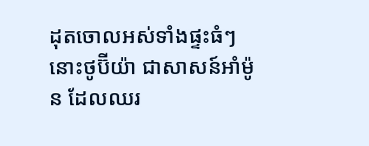ដុតចោលអស់ទាំងផ្ទះធំៗ
នោះថូប៊ីយ៉ា ជាសាសន៍អាំម៉ូន ដែលឈរ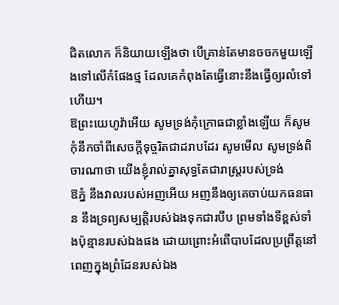ជិតលោក ក៏និយាយឡើងថា បើគ្រាន់តែមានចចកមួយឡើងទៅលើកំផែងថ្ម ដែលគេកំពុងតែធ្វើនោះនឹងធ្វើឲ្យរលំទៅហើយ។
ឱព្រះយេហូវ៉ាអើយ សូមទ្រង់កុំក្រោធជាខ្លាំងឡើយ ក៏សូមកុំនឹកចាំពីសេចក្ដីទុច្ចរិតជាដរាបដែរ សូមមើល សូមទ្រង់ពិចារណាថា យើងខ្ញុំរាល់គ្នាសុទ្ធតែជារាស្ត្ររបស់ទ្រង់
ឱភ្នំ នឹងវាលរបស់អញអើយ អញនឹងឲ្យគេចាប់យកធនធាន នឹងទ្រព្យសម្បត្តិរបស់ឯងទុកជារបឹប ព្រមទាំងទីខ្ពស់ទាំងប៉ុន្មានរបស់ឯងផង ដោយព្រោះអំពើបាបដែលប្រព្រឹត្តនៅពេញក្នុងព្រំដែនរបស់ឯង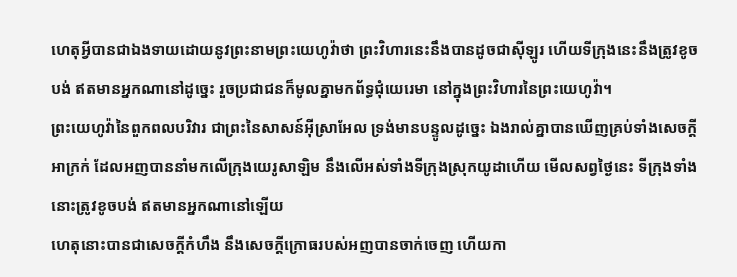ហេតុអ្វីបានជាឯងទាយដោយនូវព្រះនាមព្រះយេហូវ៉ាថា ព្រះវិហារនេះនឹងបានដូចជាស៊ីឡូរ ហើយទីក្រុងនេះនឹងត្រូវខូចបង់ ឥតមានអ្នកណានៅដូច្នេះ រួចប្រជាជនក៏មូលគ្នាមកព័ទ្ធជុំយេរេមា នៅក្នុងព្រះវិហារនៃព្រះយេហូវ៉ា។
ព្រះយេហូវ៉ានៃពួកពលបរិវារ ជាព្រះនៃសាសន៍អ៊ីស្រាអែល ទ្រង់មានបន្ទូលដូច្នេះ ឯងរាល់គ្នាបានឃើញគ្រប់ទាំងសេចក្ដីអាក្រក់ ដែលអញបាននាំមកលើក្រុងយេរូសាឡិម នឹងលើអស់ទាំងទីក្រុងស្រុកយូដាហើយ មើលសព្វថ្ងៃនេះ ទីក្រុងទាំងនោះត្រូវខូចបង់ ឥតមានអ្នកណានៅឡើយ
ហេតុនោះបានជាសេចក្ដីកំហឹង នឹងសេចក្ដីក្រោធរបស់អញបានចាក់ចេញ ហើយកា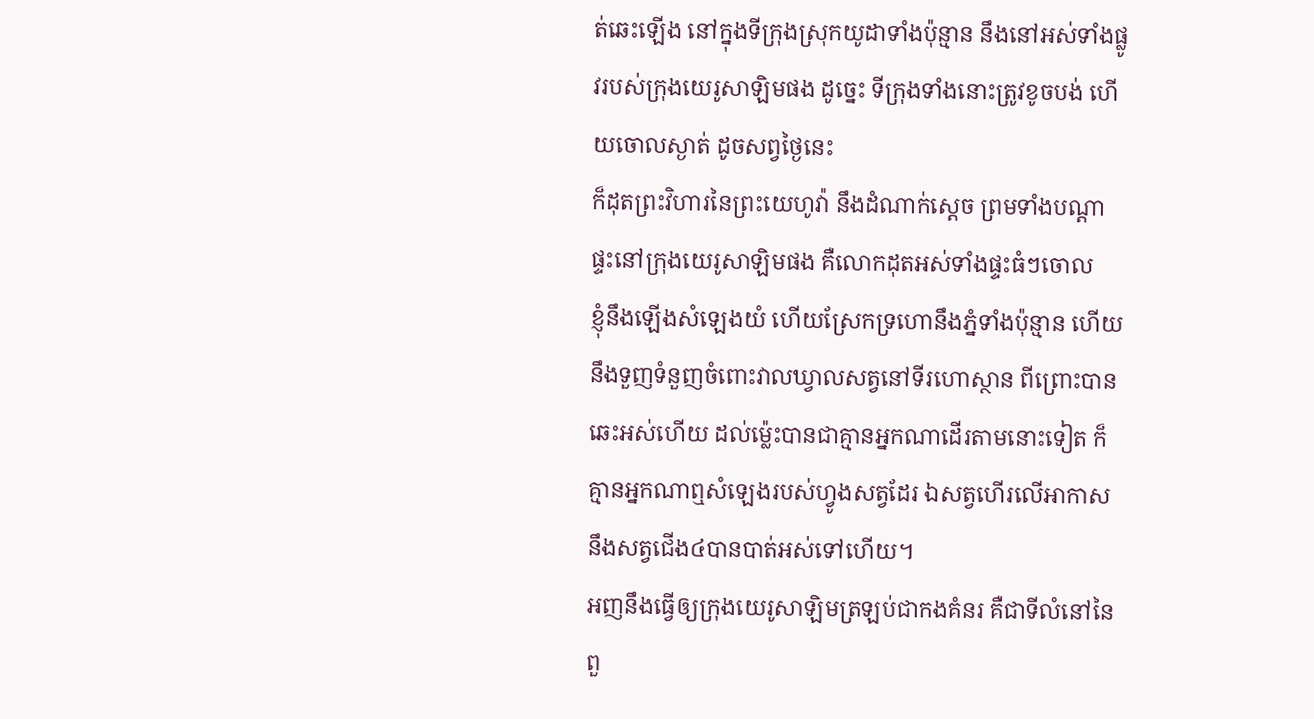ត់ឆេះឡើង នៅក្នុងទីក្រុងស្រុកយូដាទាំងប៉ុន្មាន នឹងនៅអស់ទាំងផ្លូវរបស់ក្រុងយេរូសាឡិមផង ដូច្នេះ ទីក្រុងទាំងនោះត្រូវខូចបង់ ហើយចោលស្ងាត់ ដូចសព្វថ្ងៃនេះ
ក៏ដុតព្រះវិហារនៃព្រះយេហូវ៉ា នឹងដំណាក់ស្តេច ព្រមទាំងបណ្តាផ្ទះនៅក្រុងយេរូសាឡិមផង គឺលោកដុតអស់ទាំងផ្ទះធំៗចោល
ខ្ញុំនឹងឡើងសំឡេងយំ ហើយស្រែកទ្រហោនឹងភ្នំទាំងប៉ុន្មាន ហើយនឹងទួញទំនួញចំពោះវាលឃ្វាលសត្វនៅទីរហោស្ថាន ពីព្រោះបានឆេះអស់ហើយ ដល់ម៉្លេះបានជាគ្មានអ្នកណាដើរតាមនោះទៀត ក៏គ្មានអ្នកណាឮសំឡេងរបស់ហ្វូងសត្វដែរ ឯសត្វហើរលើអាកាស នឹងសត្វជើង៤បានបាត់អស់ទៅហើយ។
អញនឹងធ្វើឲ្យក្រុងយេរូសាឡិមត្រឡប់ជាកងគំនរ គឺជាទីលំនៅនៃពួ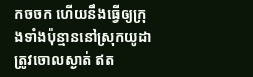កចចក ហើយនឹងធ្វើឲ្យក្រុងទាំងប៉ុន្មាននៅស្រុកយូដា ត្រូវចោលស្ងាត់ ឥត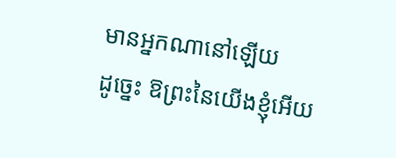មានអ្នកណានៅឡើយ
ដូច្នេះ ឱព្រះនៃយើងខ្ញុំអើយ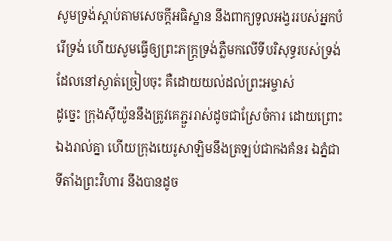សូមទ្រង់ស្តាប់តាមសេចក្ដីអធិស្ឋាន នឹងពាក្យទូលអង្វររបស់អ្នកបំរើទ្រង់ ហើយសូមធ្វើឲ្យព្រះភក្ត្រទ្រង់ភ្លឺមកលើទីបរិសុទ្ធរបស់ទ្រង់ ដែលនៅស្ងាត់ច្រៀបចុះ គឺដោយយល់ដល់ព្រះអម្ចាស់
ដូច្នេះ ក្រុងស៊ីយ៉ូននឹងត្រូវគេភ្ជួររាស់ដូចជាស្រែចំការ ដោយព្រោះឯងរាល់គ្នា ហើយក្រុងយេរូសាឡិមនឹងត្រឡប់ជាកងគំនរ ឯភ្នំជាទីតាំងព្រះវិហារ នឹងបានដូច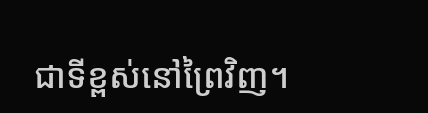ជាទីខ្ពស់នៅព្រៃវិញ។